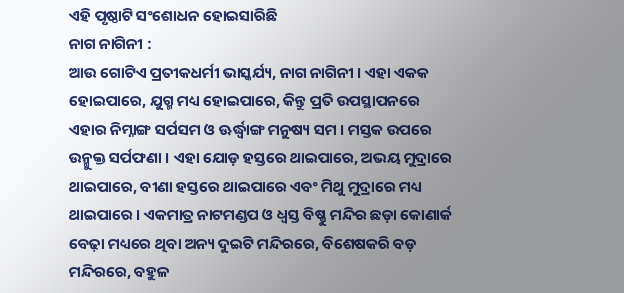ଏହି ପୃଷ୍ଠାଟି ସଂଶୋଧନ ହୋଇସାରିଛି
ନାଗ ନାଗିନୀ :
ଆଉ ଗୋଟିଏ ପ୍ରତୀକଧର୍ମୀ ଭାସ୍କର୍ଯ୍ୟ, ନାଗ ନାଗିନୀ । ଏହା ଏକକ ହୋଇପାରେ, ଯୁଗ୍ମ ମଧ୍ୟ ହୋଇପାରେ, କିନ୍ତୁ ପ୍ରତି ଉପସ୍ଥାପନରେ ଏହାର ନିମ୍ନାଙ୍ଗ ସର୍ପସମ ଓ ଊର୍ଦ୍ଧ୍ୱାଙ୍ଗ ମନୁଷ୍ୟ ସମ । ମସ୍ତକ ଉପରେ ଉନ୍ମୁକ୍ତ ସର୍ପଫଣା । ଏହା ଯୋଡ଼ ହସ୍ତରେ ଥାଇପାରେ, ଅଭୟ ମୁଦ୍ରାରେ ଥାଇପାରେ, ବୀଣା ହସ୍ତରେ ଥାଇପାରେ ଏବଂ ମିଥୁ ମୁଦ୍ରାରେ ମଧ୍ୟ ଥାଇପାରେ । ଏକମାତ୍ର ନାଟମଣ୍ଡପ ଓ ଧ୍ୱସ୍ତ ବିଷ୍ଣୁ ମନ୍ଦିର ଛଡ଼ା କୋଣାର୍କ ବେଢ଼ା ମଧ୍ୟରେ ଥିବା ଅନ୍ୟ ଦୁଇଟି ମନ୍ଦିରରେ, ବିଶେଷକରି ବଡ଼ ମନ୍ଦିରରେ, ବହୁଳ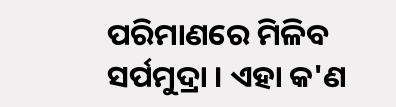ପରିମାଣରେ ମିଳିବ ସର୍ପମୁଦ୍ରା । ଏହା କ'ଣ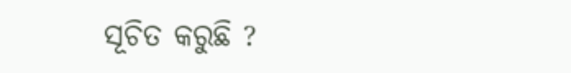ସୂଚିତ କରୁଛି ?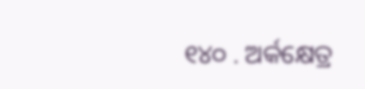୧୪୦ . ଅର୍କକ୍ଷେତ୍ର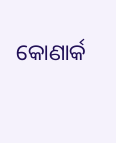କୋଣାର୍କ